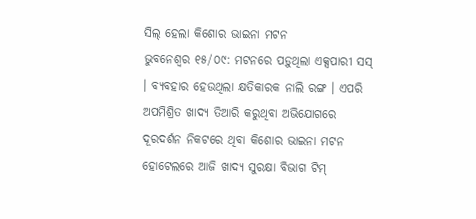ସିଲ୍ ହେଲା କିଶୋର ଭାଇନା ମଟନ
ଭୁବନେଶ୍ୱର ୧୫/୦୯: ମଟନରେ ପଡ଼ୁଥିଲା ଏକ୍ସପାରୀ ସସ୍ । ବ୍ୟବହାର ହେଉଥିଲା କ୍ଷତିକାରକ ନାଲି ରଙ୍ଗ । ଏପରି ଅପମିଶ୍ରିତ ଖାଦ୍ୟ ତିଆରି କରୁଥିବା ଅଭିଯୋଗରେ ଦୂରଦର୍ଶନ ନିକଟରେ ଥିବା କିଶୋର ଭାଇନା ମଟନ ହୋଟେଲରେ ଆଜି ଖାଦ୍ୟ ସୁରକ୍ଷା ବିଭାଗ ଟିମ୍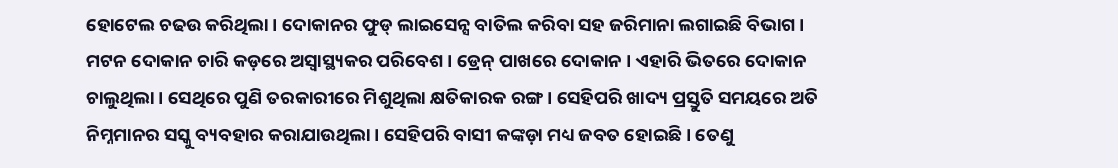ହୋଟେଲ ଚଢଉ କରିଥିଲା । ଦୋକାନର ଫୁଡ୍ ଲାଇସେନ୍ସ ବାତିଲ କରିବା ସହ ଜରିମାନା ଲଗାଇଛି ବିଭାଗ ।
ମଟନ ଦୋକାନ ଚାରି କଡ଼ରେ ଅସ୍ୱାସ୍ଥ୍ୟକର ପରିବେଶ । ଡ୍ରେନ୍ ପାଖରେ ଦୋକାନ । ଏହାରି ଭିତରେ ଦୋକାନ ଚାଲୁଥିଲା । ସେଥିରେ ପୁଣି ତରକାରୀରେ ମିଶୁଥିଲା କ୍ଷତିକାରକ ରଙ୍ଗ । ସେହିପରି ଖାଦ୍ୟ ପ୍ରସ୍ତୁତି ସମୟରେ ଅତି ନିମ୍ନମାନର ସସ୍କୁ ବ୍ୟବହାର କରାଯାଉଥିଲା । ସେହିପରି ବାସୀ କଙ୍କଡ଼ା ମଧ୍ୟ ଜବତ ହୋଇଛି । ତେଣୁ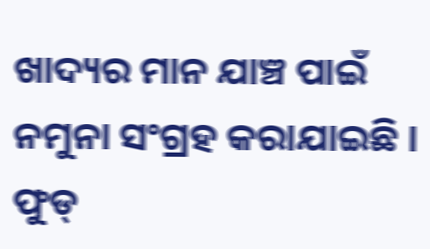ଖାଦ୍ୟର ମାନ ଯାଞ୍ଚ ପାଇଁ ନମୁନା ସଂଗ୍ରହ କରାଯାଇଛି । ଫୁଡ୍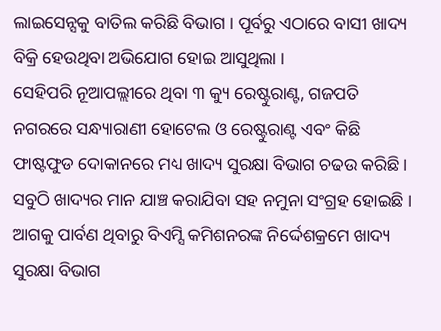ଲାଇସେନ୍ସକୁ ବାତିଲ କରିଛି ବିଭାଗ । ପୂର୍ବରୁ ଏଠାରେ ବାସୀ ଖାଦ୍ୟ ବିକ୍ରି ହେଉଥିବା ଅଭିଯୋଗ ହୋଇ ଆସୁଥିଲା ।
ସେହିପରି ନୂଆପଲ୍ଲୀରେ ଥିବା ୩ କ୍ୟୁ ରେଷ୍ଟୁରାଣ୍ଟ, ଗଜପତି ନଗରରେ ସନ୍ଧ୍ୟାରାଣୀ ହୋଟେଲ ଓ ରେଷ୍ଟୁରାଣ୍ଟ ଏବଂ କିଛି ଫାଷ୍ଟଫୁଡ ଦୋକାନରେ ମଧ୍ୟ ଖାଦ୍ୟ ସୁରକ୍ଷା ବିଭାଗ ଚଢଉ କରିଛି । ସବୁଠି ଖାଦ୍ୟର ମାନ ଯାଞ୍ଚ କରାଯିବା ସହ ନମୁନା ସଂଗ୍ରହ ହୋଇଛି । ଆଗକୁ ପାର୍ବଣ ଥିବାରୁ ବିଏମ୍ସି କମିଶନରଙ୍କ ନିର୍ଦ୍ଦେଶକ୍ରମେ ଖାଦ୍ୟ ସୁରକ୍ଷା ବିଭାଗ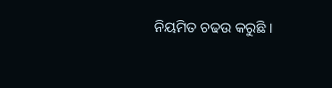ନିୟମିତ ଚଢଉ କରୁଛି ।